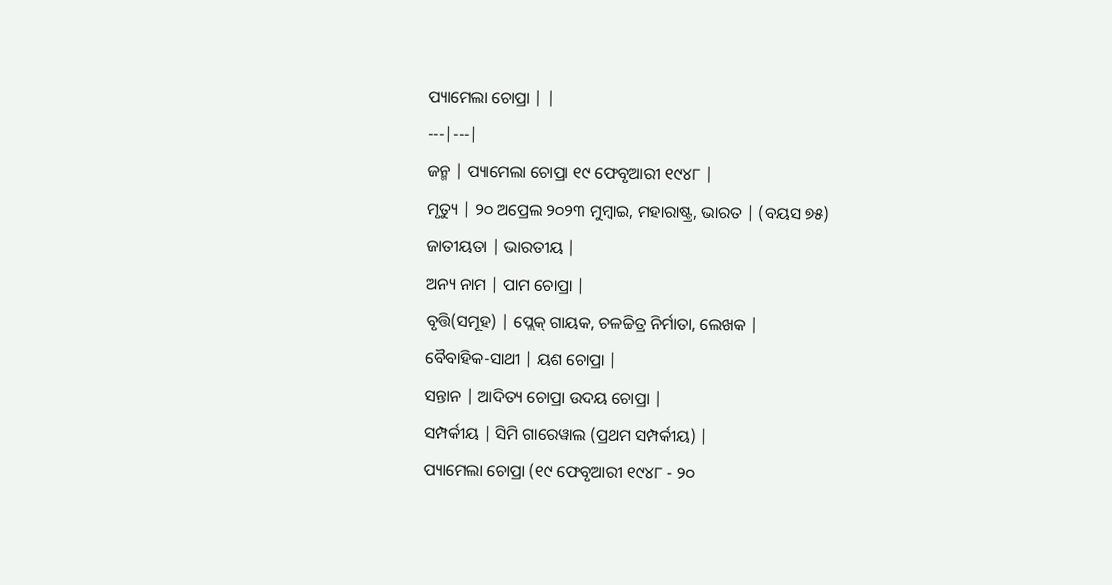ପ୍ୟାମେଲା ଚୋପ୍ରା | |
---|---|
ଜନ୍ମ | ପ୍ୟାମେଲା ଚୋପ୍ରା ୧୯ ଫେବୃଆରୀ ୧୯୪୮ |
ମୃତ୍ୟୁ | ୨୦ ଅପ୍ରେଲ ୨୦୨୩ ମୁମ୍ବାଇ, ମହାରାଷ୍ଟ୍ର, ଭାରତ | (ବୟସ ୭୫)
ଜାତୀୟତା | ଭାରତୀୟ |
ଅନ୍ୟ ନାମ | ପାମ ଚୋପ୍ରା |
ବୃତ୍ତି(ସମୂହ) | ପ୍ଲେକ୍ ଗାୟକ, ଚଳଚ୍ଚିତ୍ର ନିର୍ମାତା, ଲେଖକ |
ବୈବାହିକ-ସାଥୀ | ୟଶ ଚୋପ୍ରା |
ସନ୍ତାନ | ଆଦିତ୍ୟ ଚୋପ୍ରା ଉଦୟ ଚୋପ୍ରା |
ସମ୍ପର୍କୀୟ | ସିମି ଗାରେୱାଲ (ପ୍ରଥମ ସମ୍ପର୍କୀୟ) |
ପ୍ୟାମେଲା ଚୋପ୍ରା (୧୯ ଫେବୃଆରୀ ୧୯୪୮ - ୨୦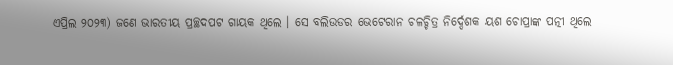ଏପ୍ରିଲ ୨୦୨୩) ଜଣେ ଭାରତୀୟ ପ୍ରଚ୍ଛଦପଟ ଗାୟକ ଥିଲେ । ସେ ବଲିଉଡର ଭେଟେରାନ ଚଳଚ୍ଚିତ୍ର ନିର୍ଦ୍ଦେଶକ ୟଶ ଚୋପ୍ରାଙ୍କ ପତ୍ନୀ ଥିଲେ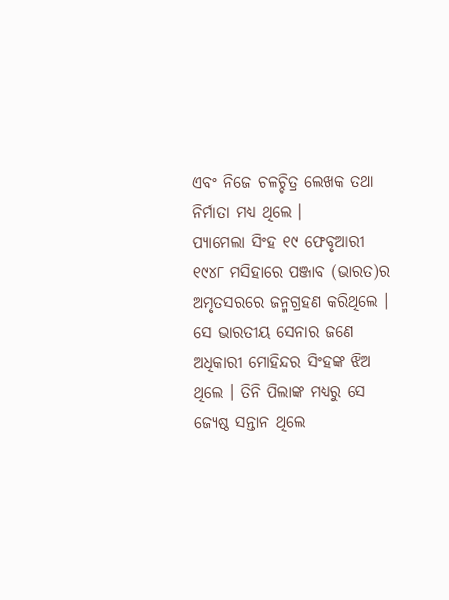ଏବଂ ନିଜେ ଚଳଚ୍ଚିତ୍ର ଲେଖକ ତଥା ନିର୍ମାତା ମଧ୍ୟ ଥିଲେ ।
ପ୍ୟାମେଲା ସିଂହ ୧୯ ଫେବୃଆରୀ ୧୯୪୮ ମସିହାରେ ପଞ୍ଜାବ (ଭାରତ)ର ଅମୃତସରରେ ଜନ୍ମଗ୍ରହଣ କରିଥିଲେ । ସେ ଭାରତୀୟ ସେନାର ଜଣେ ଅଧିକାରୀ ମୋହିନ୍ଦର ସିଂହଙ୍କ ଝିଅ ଥିଲେ । ତିନି ପିଲାଙ୍କ ମଧ୍ୟରୁ ସେ ଜ୍ୟେଷ୍ଠ ସନ୍ତାନ ଥିଲେ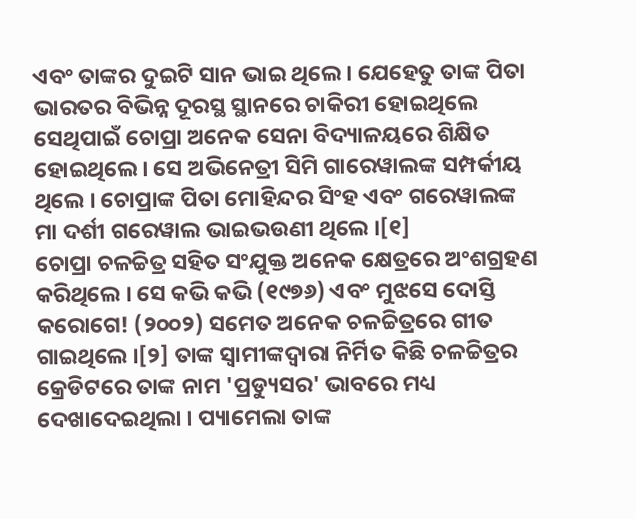ଏବଂ ତାଙ୍କର ଦୁଇଟି ସାନ ଭାଇ ଥିଲେ । ଯେହେତୁ ତାଙ୍କ ପିତା ଭାରତର ବିଭିନ୍ନ ଦୂରସ୍ଥ ସ୍ଥାନରେ ଚାକିରୀ ହୋଇଥିଲେ ସେଥିପାଇଁ ଚୋପ୍ରା ଅନେକ ସେନା ବିଦ୍ୟାଳୟରେ ଶିକ୍ଷିତ ହୋଇଥିଲେ । ସେ ଅଭିନେତ୍ରୀ ସିମି ଗାରେୱାଲଙ୍କ ସମ୍ପର୍କୀୟ ଥିଲେ । ଚୋପ୍ରାଙ୍କ ପିତା ମୋହିନ୍ଦର ସିଂହ ଏବଂ ଗରେୱାଲଙ୍କ ମା ଦର୍ଶୀ ଗରେୱାଲ ଭାଇଭଉଣୀ ଥିଲେ ।[୧]
ଚୋପ୍ରା ଚଳଚ୍ଚିତ୍ର ସହିତ ସଂଯୁକ୍ତ ଅନେକ କ୍ଷେତ୍ରରେ ଅଂଶଗ୍ରହଣ କରିଥିଲେ । ସେ କଭି କଭି (୧୯୭୬) ଏବଂ ମୁଝସେ ଦୋସ୍ତି କରୋଗେ! (୨୦୦୨) ସମେତ ଅନେକ ଚଳଚ୍ଚିତ୍ରରେ ଗୀତ ଗାଇଥିଲେ ।[୨] ତାଙ୍କ ସ୍ୱାମୀଙ୍କଦ୍ୱାରା ନିର୍ମିତ କିଛି ଚଳଚ୍ଚିତ୍ରର କ୍ରେଡିଟରେ ତାଙ୍କ ନାମ 'ପ୍ରଡ୍ୟୁସର' ଭାବରେ ମଧ୍ୟ ଦେଖାଦେଇଥିଲା । ପ୍ୟାମେଲା ତାଙ୍କ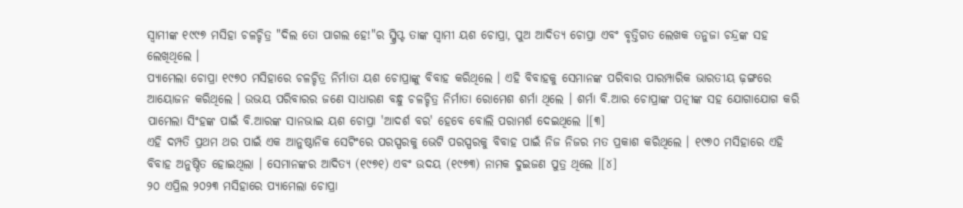ସ୍ୱାମୀଙ୍କ ୧୯୯୭ ମସିହା ଚଳଚ୍ଚିତ୍ର "ଦିଲ ତୋ ପାଗଲ ହେ!"ର ସ୍କ୍ରିପ୍ଟ ତାଙ୍କ ସ୍ୱାମୀ ୟଶ ଚୋପ୍ରା, ପୁଅ ଆଦିତ୍ୟ ଚୋପ୍ରା ଏବଂ ବୃତ୍ତିଗତ ଲେଖକ ତନୁଜା ଚନ୍ଦ୍ରଙ୍କ ସହ ଲେଖିଥିଲେ ।
ପ୍ୟାମେଲା ଚୋପ୍ରା ୧୯୭୦ ମସିହାରେ ଚଳଚ୍ଚିତ୍ର ନିର୍ମାତା ୟଶ ଚୋପ୍ରାଙ୍କୁ ବିବାହ କରିଥିଲେ । ଏହି ବିବାହକୁ ସେମାନଙ୍କ ପରିବାର ପାରମ୍ପାରିକ ଭାରତୀୟ ଢ଼ଙ୍ଗରେ ଆୟୋଜନ କରିଥିଲେ । ଉଭୟ ପରିବାରର ଜଣେ ସାଧାରଣ ବନ୍ଧୁ ଚଳଚ୍ଚିତ୍ର ନିର୍ମାତା ରୋମେଶ ଶର୍ମା ଥିଲେ । ଶର୍ମା ବି.ଆର ଚୋପ୍ରାଙ୍କ ପତ୍ନୀଙ୍କ ସହ ଯୋଗାଯୋଗ କରି ପାମେଲା ସିଂହଙ୍କ ପାଇଁ ବି.ଆରଙ୍କ ସାନଭାଇ ୟଶ ଚୋପ୍ରା 'ଆଦର୍ଶ ବର' ହେବେ ବୋଲି ପରାମର୍ଶ ଦେଇଥିଲେ ।[୩]
ଏହି ଦମ୍ପତି ପ୍ରଥମ ଥର ପାଇଁ ଏକ ଆନୁଷ୍ଠାନିକ ସେଟିଂରେ ପରସ୍ପରକୁ ଭେଟି ପରସ୍ପରକୁ ବିବାହ ପାଇଁ ନିଜ ନିଜର ମତ ପ୍ରକାଶ କରିଥିଲେ । ୧୯୭୦ ମସିହାରେ ଏହି ବିବାହ ଅନୁଷ୍ଠିତ ହୋଇଥିଲା । ସେମାନଙ୍କର ଆଦିତ୍ୟ (୧୯୭୧) ଏବଂ ଉଦୟ (୧୯୭୩) ନାମକ ଦୁଇଜଣ ପୁତ୍ର ଥିଲେ ।[୪]
୨୦ ଏପ୍ରିଲ ୨୦୨୩ ମସିହାରେ ପ୍ୟାମେଲା ଚୋପ୍ରା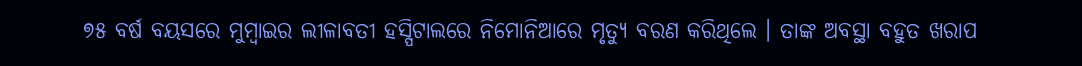୭୫ ବର୍ଷ ବୟସରେ ମୁମ୍ବାଇର ଲୀଳାବତୀ ହସ୍ପିଟାଲରେ ନିମୋନିଆରେ ମୃତ୍ୟୁ ବରଣ କରିଥିଲେ । ତାଙ୍କ ଅବସ୍ଥା ବହୁତ ଖରାପ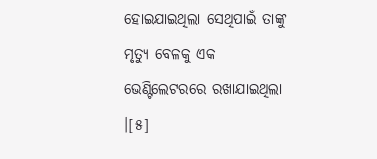ହୋଇଯାଇଥିଲା ସେଥିପାଇଁ ତାଙ୍କୁ ମୃତ୍ୟୁ ବେଳକୁ ଏକ ଭେଣ୍ଟିଲେଟରରେ ରଖାଯାଇଥିଲା ।[୫]